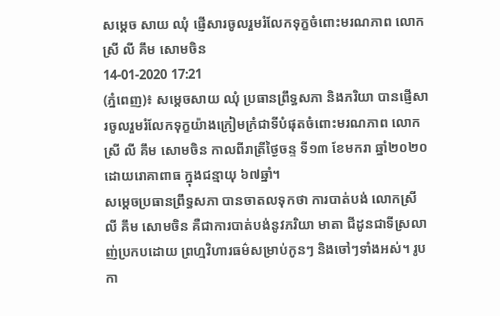សម្តេច សាយ ឈុំ ផ្ញេីសារចូលរួមរំលែកទុក្ខចំពោះមរណភាព លោកស្រី លី គឹម សោមចិន
14-01-2020 17:21
(ភ្នំពេញ)៖ សម្តេចសាយ ឈុំ ប្រធានព្រឹទ្ធសភា និងភរិយា បានផ្ញេីសារចូលរួមរំលែកទុក្ខយ៉ាងក្រៀមក្រំជាទីបំផុតចំពោះមរណភាព លោកស្រី លី គឹម សោមចិន កាលពីរាត្រីថ្ងៃចន្ទ ទី១៣ ខែមករា ឆ្នាំ២០២០ ដោយរោគាពាធ ក្នុងជន្មាយុ ៦៧ឆ្នាំ។
សម្តេចប្រធានព្រឹទ្ធសភា បានចាតលទុកថា ការបាត់បង់ លោកស្រី លី គឹម សោមចិន គឺជាការបាត់បង់នូវភរិយា មាតា ជីដូនជាទីស្រលាញ់ប្រកបដោយ ព្រហ្មវិហារធម៌សម្រាប់កូនៗ និងចៅៗទាំងអស់។ រូបកា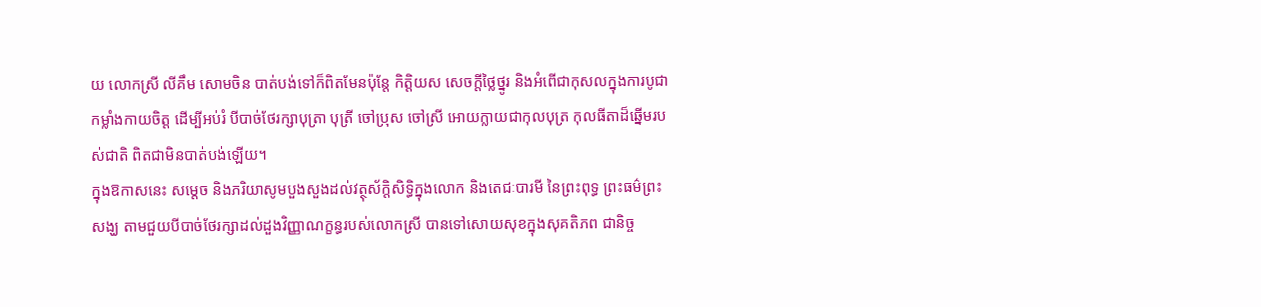យ លោកស្រី លីគឹម សោមចិន បាត់បង់ទៅក៏ពិតមែនប៉ុន្តែ កិត្តិយស សេចក្តីថ្លៃថ្នូរ និងអំពើជាកុសលក្នុងការបូជាកម្លាំងកាយចិត្ត ដើម្បីអប់រំ បីបាច់ថែរក្សាបុត្រា បុត្រី ចៅប្រុស ចៅស្រី អោយក្លាយជាកុលបុត្រ កុលធីតាដ៏ឆ្នើមរបស់ជាតិ ពិតជាមិនបាត់បង់ឡើយ។
ក្នុងឱកាសនេះ សម្តេច និងភរិយាសូមបួងសួងដល់វត្ថុស័ក្តិសិទ្ធិក្នុងលោក និងតេជៈបារមី នៃព្រះពុទ្ធ ព្រះធម៌ព្រះសង្ឃ តាមជួយបីបាច់ថែរក្សាដល់ដួងវិញ្ញាណក្ខន្ធរបស់លោកស្រី បានទៅសោយសុខក្នុងសុគតិភព ជានិច្ច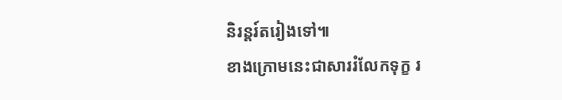និរន្តរ៍តរៀងទៅ៕
ខាងក្រោមនេះជាសាររំលែកទុក្ខ រ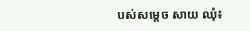បស់សម្តេច សាយ ឈុំ៖